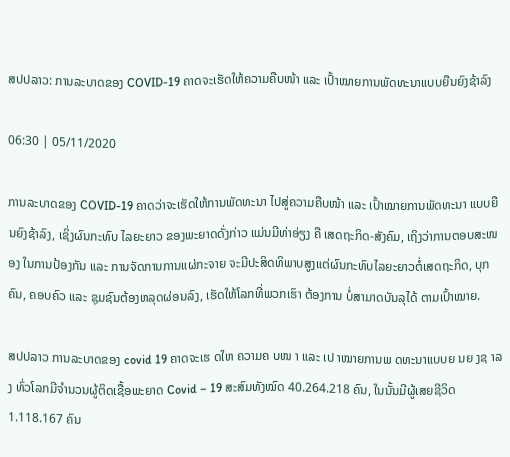ສປປລາວ: ການລະບາດຂອງ COVID-19 ຄາດຈະເຮັດໃຫ້ຄວາມຄືບໜ້າ ແລະ ເປົ້າໝາຍການພັດທະນາແບບຍືນຍົງຊ້າລົງ

06:30 | 05/11/2020

ການລະບາດຂອງ COVID-19 ຄາດວ່າຈະເຮັດໃຫ້ການພັດທະນາ ໄປສູ່ຄວາມຄືບໜ້າ ແລະ ເປົ້າໝາຍການພັດທະນາ ແບບຍືນຍົງຊ້າລົງ, ເຊິ່ງຜົນກະທົບ ໄລຍະຍາວ ຂອງພະຍາດດັ່ງກ່າວ ແມ່ນມີທ່າອ່ຽງ ຄື ເສດຖະກິດ-ສັງຄົມ, ເຖິງວ່າການຕອບສະໜອງ ໃນການປ້ອງກັນ ແລະ ການຈັດການການແຜ່ກະຈາຍ ຈະມີປະສິດທິພາບສູງແຕ່ຜົນກະທົບໄລຍະຍາວຕໍ່ເສດຖະກິດ, ບຸກຄົນ, ຄອບຄົວ ແລະ ຊຸມຊົນຕ້ອງຫລຸດຜ່ອນລົງ, ເຮັດໃຫ້ໂລກທີ່ພວກເຮົາ ຕ້ອງການ ບໍ່ສາມາດບັນລຸໄດ້ ຕາມເປົ້າໝາຍ.

ສປປລາວ ການລະບາດຂອງ covid 19 ຄາດຈະເຮ ດໃຫ ຄວາມຄ ບໜ າ ແລະ ເປ າໝາຍການພ ດທະນາແບບຍ ນຍ ງຊ າລ ງ ທົ່ວໂລກມີຈຳນວນຜູ້ຕິດເຊື້ອພະຍາດ Covid – 19 ສະສົມທັງໝົດ 40.264.218 ຄົນ, ໃນນັ້ນມີຜູ້ເສຍຊີວິດ 1.118.167 ຄົນ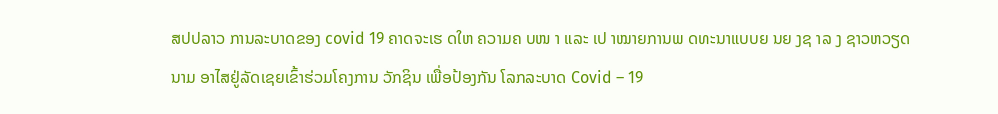ສປປລາວ ການລະບາດຂອງ covid 19 ຄາດຈະເຮ ດໃຫ ຄວາມຄ ບໜ າ ແລະ ເປ າໝາຍການພ ດທະນາແບບຍ ນຍ ງຊ າລ ງ ຊາວຫວຽດນາມ ອາໄສຢູ່ລັດເຊຍເຂົ້າຮ່ວມໂຄງການ ວັກຊິນ ເພື່ອປ້ອງກັນ ໂລກລະບາດ Covid – 19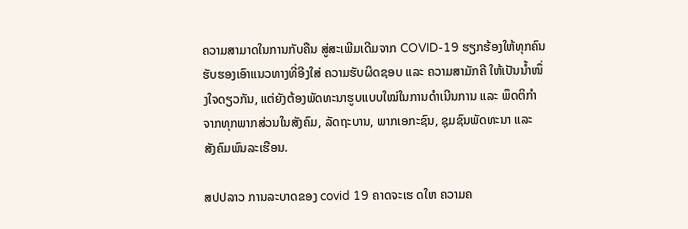ຄວາມສາມາດໃນການກັບຄືນ ສູ່ສະເພີມເດີມຈາກ COVID-19 ຮຽກຮ້ອງໃຫ້ທຸກຄົນຮັບຮອງເອົາແນວທາງທີ່ອີງໃສ່ ຄວາມຮັບຜິດຊອບ ແລະ ຄວາມສາມັກຄີ ໃຫ້ເປັນນ້ຳໜຶ່ງໃຈດຽວກັນ, ແຕ່ຍັງຕ້ອງພັດທະນາຮູບແບບໃໝ່ໃນການດຳເນີນການ ແລະ ພຶດຕິກຳຈາກທຸກພາກສ່ວນໃນສັງຄົມ, ລັດຖະບານ, ພາກເອກະຊົນ, ຊຸມຊົນພັດທະນາ ແລະ ສັງຄົມພົນລະເຮືອນ.

ສປປລາວ ການລະບາດຂອງ covid 19 ຄາດຈະເຮ ດໃຫ ຄວາມຄ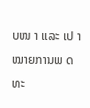ບໜ າ ແລະ ເປ າໝາຍການພ ດທະ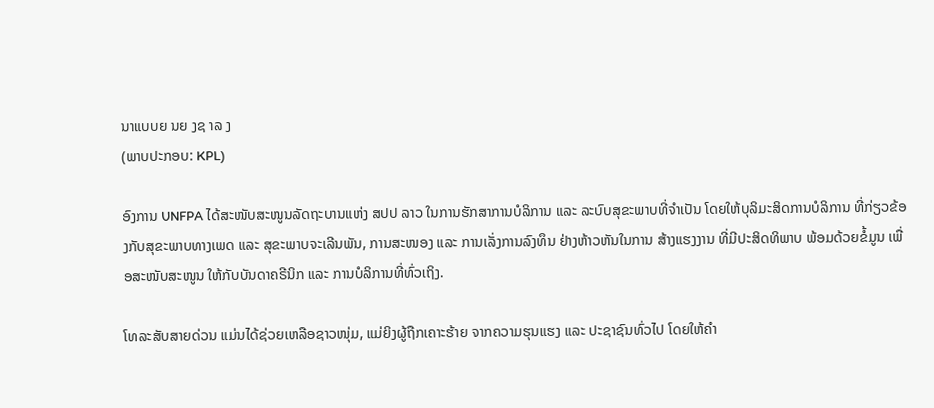ນາແບບຍ ນຍ ງຊ າລ ງ
(ພາບປະກອບ: KPL)

ອົງການ UNFPA ໄດ້ສະໜັບສະໜູນລັດຖະບານແຫ່ງ ສປປ ລາວ ໃນການຮັກສາການບໍລິການ ແລະ ລະບົບສຸຂະພາບທີ່ຈຳເປັນ ໂດຍໃຫ້ບຸລິມະສິດການບໍລິການ ທີ່ກ່ຽວຂ້ອງກັບສຸຂະພາບທາງເພດ ແລະ ສຸຂະພາບຈະເລີນພັນ, ການສະໜອງ ແລະ ການເລັ່ງການລົງທຶນ ຢ່າງຫ້າວຫັນໃນການ ສ້າງແຮງງານ ທີ່ມີປະສິດທິພາບ ພ້ອມດ້ວຍຂໍ້ມູນ ເພື່ອສະໜັບສະໜູນ ໃຫ້ກັບບັນດາຄຣີນິກ ແລະ ການບໍລິການທີ່ທົ່ວເຖິງ.

ໂທລະສັບສາຍດ່ວນ ແມ່ນໄດ້ຊ່ວຍເຫລືອຊາວໜຸ່ມ, ແມ່ຍິງຜູ້ຖືກເຄາະຮ້າຍ ຈາກຄວາມຮຸນແຮງ ແລະ ປະຊາຊົນທົ່ວໄປ ໂດຍໃຫ້ຄຳ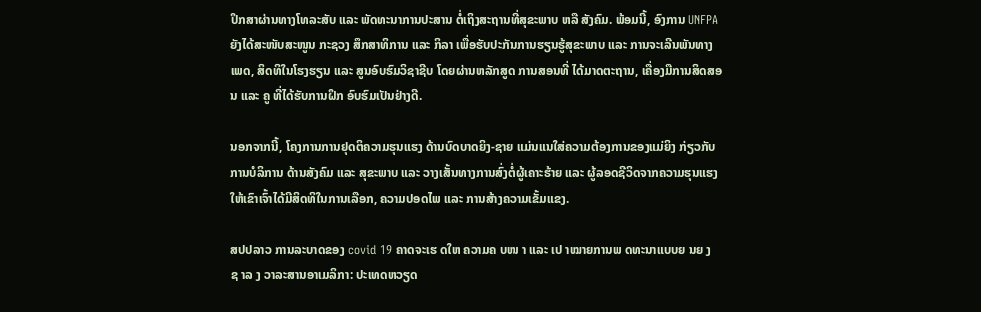ປຶກສາຜ່ານທາງໂທລະສັບ ແລະ ພັດທະນາການປະສານ ຕໍ່ເຖິງສະຖານທີ່ສຸຂະພາບ ຫລື ສັງຄົມ. ພ້ອມນີ້, ອົງການ UNFPA ຍັງໄດ້ສະໜັບສະໜູນ ກະຊວງ ສຶກສາທິການ ແລະ ກິລາ ເພື່ອຮັບປະກັນການຮຽນຮູ້ສຸຂະພາບ ແລະ ການຈະເລີນພັນທາງເພດ, ສິດທິໃນໂຮງຮຽນ ແລະ ສູນອົບຮົມວິຊາຊີບ ໂດຍຜ່ານຫລັກສູດ ການສອນທີ່ ໄດ້ມາດຕະຖານ, ເຄື່ອງມືການສິດສອນ ແລະ ຄູ ທີ່ໄດ້ຮັບການຝຶກ ອົບຮົມເປັນຢ່າງດີ.

ນອກຈາກນີ້, ໂຄງການການຢຸດຕິຄວາມຮຸນແຮງ ດ້ານບົດບາດຍິງ-ຊາຍ ແມ່ນແນໃສ່ຄວາມຕ້ອງການຂອງແມ່ຍິງ ກ່ຽວກັບການບໍລິການ ດ້ານສັງຄົມ ແລະ ສຸຂະພາບ ແລະ ວາງເສັ້ນທາງການສົ່ງຕໍ່ຜູ້ເຄາະຮ້າຍ ແລະ ຜູ້ລອດຊີວິດຈາກຄວາມຮຸນແຮງ ໃຫ້ເຂົາເຈົ້າໄດ້ມີສິດທິໃນການເລືອກ, ຄວາມປອດໄພ ແລະ ການສ້າງຄວາມເຂັ້ມແຂງ.

ສປປລາວ ການລະບາດຂອງ covid 19 ຄາດຈະເຮ ດໃຫ ຄວາມຄ ບໜ າ ແລະ ເປ າໝາຍການພ ດທະນາແບບຍ ນຍ ງຊ າລ ງ ວາລະສານອາເມລິກາ: ປະເທດຫວຽດ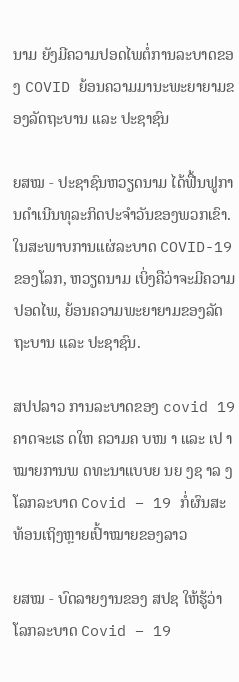ນາມ ຍັງມີຄວາມປອດໄພຕໍ່ການລະບາດຂອງ COVID ຍ້ອນຄວາມມານະພະຍາຍາມຂອງລັດຖະບານ ແລະ ປະຊາຊົນ

ຍສໝ - ປະຊາຊົນຫວຽດນາມ ໄດ້ຟື້ນຟູການດຳເນີນທຸລະກິດປະຈຳວັນຂອງພວກເຂົາ. ໃນສະພາບການແຜ່ລະບາດ COVID-19 ຂອງໂລກ, ຫວຽດນາມ ເບິ່ງຄືວ່າຈະມີຄວາມປອດໄພ, ຍ້ອນຄວາມພະຍາຍາມຂອງລັດຖະບານ ແລະ ປະຊາຊົນ.

ສປປລາວ ການລະບາດຂອງ covid 19 ຄາດຈະເຮ ດໃຫ ຄວາມຄ ບໜ າ ແລະ ເປ າໝາຍການພ ດທະນາແບບຍ ນຍ ງຊ າລ ງ ໂລກລະບາດ Covid – 19 ກໍ່ຜົນສະທ້ອນເຖິງຫຼາຍເປົ້າໝາຍຂອງລາວ

ຍສໝ - ບົດລາຍງານຂອງ ສປຊ ໃຫ້ຮູ້ວ່າ ໂລກລະບາດ Covid – 19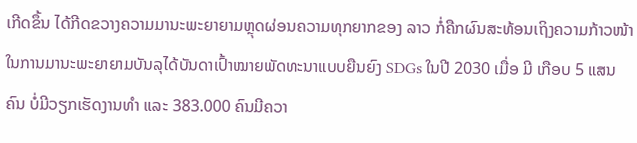ເກີດຂຶ້ນ ໄດ້ກີດຂວາງຄວາມມານະພະຍາຍາມຫຼຸດຜ່ອນຄວາມທຸກຍາກຂອງ ລາວ ກໍ່ຄືກຜົນສະທ້ອນເຖິງຄວາມກ້າວໜ້າໃນການມານະພະຍາຍາມບັນລຸໄດ້ບັນດາເປົ້າໝາຍພັດທະນາແບບຍືນຍົງ SDGs ໃນປີ 2030 ເມື່ອ ມີ ເກືອບ 5 ແສນຄົນ ບໍ່ມີວຽກເຮັດງານທຳ ແລະ 383.000 ຄົນມີຄວາ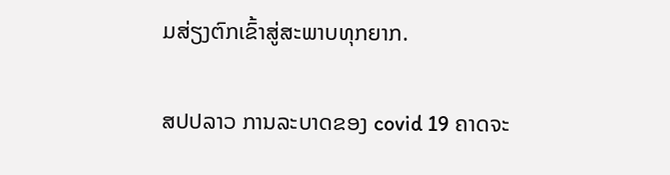ມສ່ຽງຕົກເຂົ້າສູ່ສະພາບທຸກຍາກ.

ສປປລາວ ການລະບາດຂອງ covid 19 ຄາດຈະ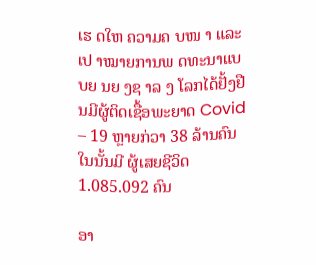ເຮ ດໃຫ ຄວາມຄ ບໜ າ ແລະ ເປ າໝາຍການພ ດທະນາແບບຍ ນຍ ງຊ າລ ງ ໂລກໄດ້ຢັ້ງຢືນມີຜູ້ຕິດເຊື້ອພະຍາດ Covid – 19 ຫຼາຍກ່ວາ 38 ລ້ານຄົນ ໃນນັ້ນມີ ຜູ້ເສຍຊີວິດ 1.085.092 ຄົນ

ອາ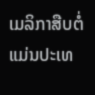ເມລິກາສືບຕໍ່ແມ່ນປະເທ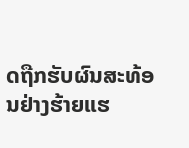ດຖືກຮັບຜົນສະທ້ອນຢ່າງຮ້າຍແຮ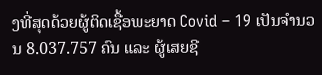ງທີ່ສຸດດ້ວຍຜູ້ຕິດເຊື້ອພະຍາດ Covid – 19 ເປັນຈຳນວນ 8.037.757 ຄົນ ແລະ ຜູ້ເສຍຊີ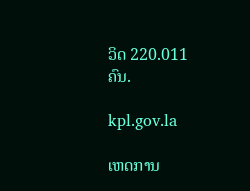ວິດ 220.011 ຄົນ.

kpl.gov.la

ເຫດການ